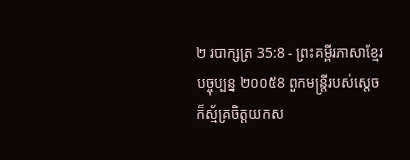២ របាក្សត្រ 35:8 - ព្រះគម្ពីរភាសាខ្មែរបច្ចុប្បន្ន ២០០៥8 ពួកមន្ត្រីរបស់ស្ដេចក៏ស្ម័គ្រចិត្តយកស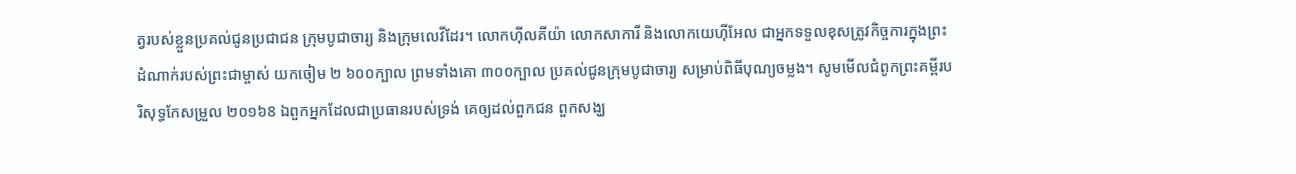ត្វរបស់ខ្លួនប្រគល់ជូនប្រជាជន ក្រុមបូជាចារ្យ និងក្រុមលេវីដែរ។ លោកហ៊ីលគីយ៉ា លោកសាការី និងលោកយេហ៊ីអែល ជាអ្នកទទួលខុសត្រូវកិច្ចការក្នុងព្រះដំណាក់របស់ព្រះជាម្ចាស់ យកចៀម ២ ៦០០ក្បាល ព្រមទាំងគោ ៣០០ក្បាល ប្រគល់ជូនក្រុមបូជាចារ្យ សម្រាប់ពិធីបុណ្យចម្លង។ សូមមើលជំពូកព្រះគម្ពីរបរិសុទ្ធកែសម្រួល ២០១៦8 ឯពួកអ្នកដែលជាប្រធានរបស់ទ្រង់ គេឲ្យដល់ពួកជន ពួកសង្ឃ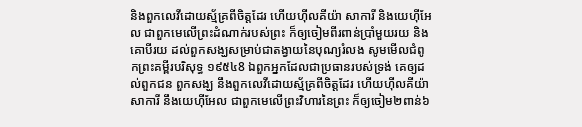និងពួកលេវីដោយស្ម័គ្រពីចិត្តដែរ ហើយហ៊ីលគីយ៉ា សាការី និងយេហ៊ីអែល ជាពួកមេលើព្រះដំណាក់របស់ព្រះ ក៏ឲ្យចៀមពីរពាន់ប្រាំមួយរយ និងគោបីរយ ដល់ពួកសង្ឃសម្រាប់ជាតង្វាយនៃបុណ្យរំលង សូមមើលជំពូកព្រះគម្ពីរបរិសុទ្ធ ១៩៥៤8 ឯពួកអ្នកដែលជាប្រធានរបស់ទ្រង់ គេឲ្យដល់ពួកជន ពួកសង្ឃ នឹងពួកលេវីដោយស្ម័គ្រពីចិត្តដែរ ហើយហ៊ីលគីយ៉ា សាការី នឹងយេហ៊ីអែល ជាពួកមេលើព្រះវិហារនៃព្រះ ក៏ឲ្យចៀម២ពាន់៦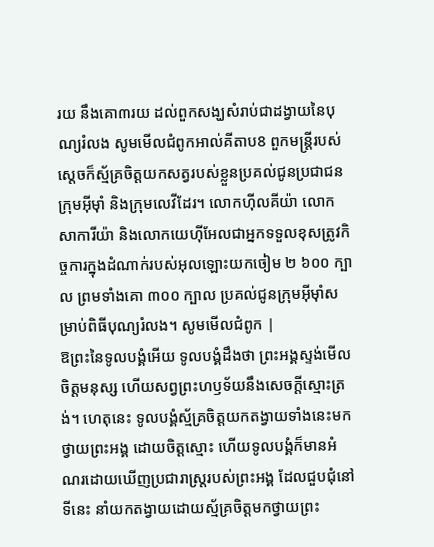រយ នឹងគោ៣រយ ដល់ពួកសង្ឃសំរាប់ជាដង្វាយនៃបុណ្យរំលង សូមមើលជំពូកអាល់គីតាប8 ពួកមន្ត្រីរបស់ស្តេចក៏ស្ម័គ្រចិត្តយកសត្វរបស់ខ្លួនប្រគល់ជូនប្រជាជន ក្រុមអ៊ីមុាំ និងក្រុមលេវីដែរ។ លោកហ៊ីលគីយ៉ា លោកសាការីយ៉ា និងលោកយេហ៊ីអែលជាអ្នកទទួលខុសត្រូវកិច្ចការក្នុងដំណាក់របស់អុលឡោះយកចៀម ២ ៦០០ ក្បាល ព្រមទាំងគោ ៣០០ ក្បាល ប្រគល់ជូនក្រុមអ៊ីមុាំសម្រាប់ពិធីបុណ្យរំលង។ សូមមើលជំពូក |
ឱព្រះនៃទូលបង្គំអើយ ទូលបង្គំដឹងថា ព្រះអង្គស្ទង់មើលចិត្តមនុស្ស ហើយសព្វព្រះហឫទ័យនឹងសេចក្ដីស្មោះត្រង់។ ហេតុនេះ ទូលបង្គំស្ម័គ្រចិត្តយកតង្វាយទាំងនេះមកថ្វាយព្រះអង្គ ដោយចិត្តស្មោះ ហើយទូលបង្គំក៏មានអំណរដោយឃើញប្រជារាស្ត្ររបស់ព្រះអង្គ ដែលជួបជុំនៅទីនេះ នាំយកតង្វាយដោយស្ម័គ្រចិត្តមកថ្វាយព្រះ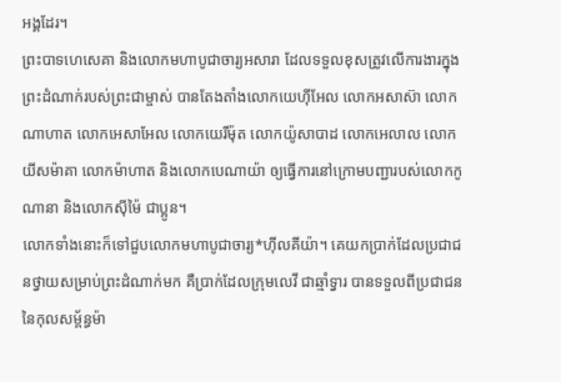អង្គដែរ។
ព្រះបាទហេសេគា និងលោកមហាបូជាចារ្យអសារា ដែលទទួលខុសត្រូវលើការងារក្នុងព្រះដំណាក់របស់ព្រះជាម្ចាស់ បានតែងតាំងលោកយេហ៊ីអែល លោកអសាស៊ា លោកណាហាត លោកអេសាអែល លោកយេរីម៉ុត លោកយ៉ូសាបាដ លោកអេលាល លោកយីសម៉ាគា លោកម៉ាហាត និងលោកបេណាយ៉ា ឲ្យធ្វើការនៅក្រោមបញ្ជារបស់លោកកូណានា និងលោកស៊ីម៉ៃ ជាប្អូន។
លោកទាំងនោះក៏ទៅជួបលោកមហាបូជាចារ្យ*ហ៊ីលគីយ៉ា។ គេយកប្រាក់ដែលប្រជាជនថ្វាយសម្រាប់ព្រះដំណាក់មក គឺប្រាក់ដែលក្រុមលេវី ជាឆ្មាំទ្វារ បានទទួលពីប្រជាជននៃកុលសម្ព័ន្ធម៉ា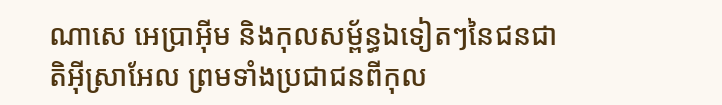ណាសេ អេប្រាអ៊ីម និងកុលសម្ព័ន្ធឯទៀតៗនៃជនជាតិអ៊ីស្រាអែល ព្រមទាំងប្រជាជនពីកុល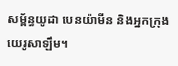សម្ព័ន្ធយូដា បេនយ៉ាមីន និងអ្នកក្រុងយេរូសាឡឹម។